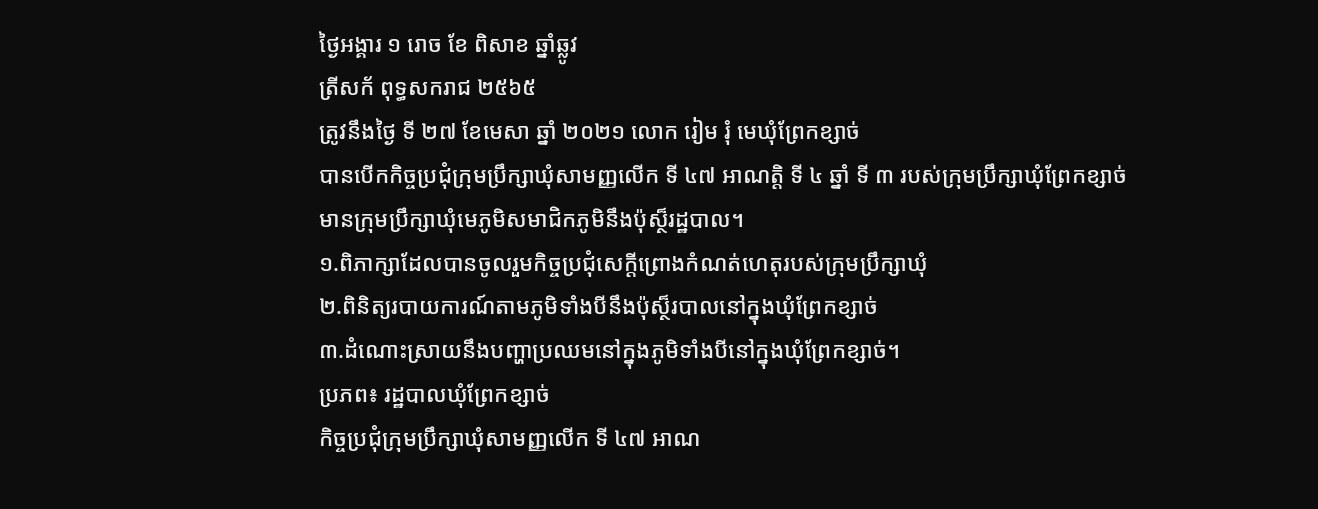ថ្ងៃអង្គារ ១ រោច ខែ ពិសាខ ឆ្នាំឆ្លូវ
ត្រីសក័ ពុទ្ធសករាជ ២៥៦៥
ត្រូវនឹងថ្ងៃ ទី ២៧ ខែមេសា ឆ្នាំ ២០២១ លោក រៀម រុំ មេឃុំព្រែកខ្សាច់
បានបើកកិច្ចប្រជុំក្រុមប្រឹក្សាឃុំសាមញ្ញលើក ទី ៤៧ អាណត្តិ ទី ៤ ឆ្នាំ ទី ៣ របស់ក្រុមប្រឹក្សាឃុំព្រែកខ្សាច់
មានក្រុមប្រឹក្សាឃុំមេភូមិសមាជិកភូមិនឹងប៉ុស្ថ៏រដ្ឋបាល។
១.ពិភាក្សាដែលបានចូលរួមកិច្ចប្រជុំសេក្ដីព្រេាងកំណត់ហេតុរបស់ក្រុមប្រឹក្សាឃុំ
២.ពិនិត្យរបាយការណ៍តាមភូមិទាំងបីនឹងប៉ុស្ថ៏របាលនៅក្នុងឃុំព្រែកខ្សាច់
៣.ដំណោះស្រាយនឹងបញ្ហាប្រឈមនៅក្នុងភូមិទាំងបីនៅក្នុងឃុំព្រែកខ្សាច់។
ប្រភព៖ រដ្ឋបាលឃុំព្រែកខ្សាច់
កិច្ចប្រជុំក្រុមប្រឹក្សាឃុំសាមញ្ញលើក ទី ៤៧ អាណ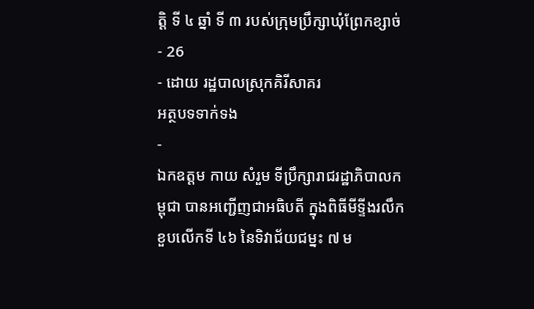ត្តិ ទី ៤ ឆ្នាំ ទី ៣ របស់ក្រុមប្រឹក្សាឃុំព្រែកខ្សាច់
- 26
- ដោយ រដ្ឋបាលស្រុកគិរីសាគរ
អត្ថបទទាក់ទង
-
ឯកឧត្តម កាយ សំរួម ទីប្រឹក្សារាជរដ្ឋាភិបាលកម្ពុជា បានអញ្ជើញជាអធិបតី ក្នុងពិធីមីទ្ទីងរលឹកខួបលើកទី ៤៦ នៃទិវាជ័យជម្នះ ៧ ម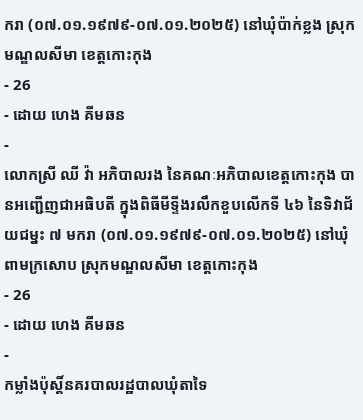ករា (០៧.០១.១៩៧៩-០៧.០១.២០២៥) នៅឃុំប៉ាក់ខ្លង ស្រុកមណ្ឌលសីមា ខេត្តកោះកុង
- 26
- ដោយ ហេង គីមឆន
-
លោកស្រី ឈី វ៉ា អភិបាលរង នៃគណៈអភិបាលខេត្តកោះកុង បានអញ្ជើញជាអធិបតី ក្នុងពិធីមីទ្ទីងរលឹកខួបលើកទី ៤៦ នៃទិវាជ័យជម្នះ ៧ មករា (០៧.០១.១៩៧៩-០៧.០១.២០២៥) នៅឃុំពាមក្រសោប ស្រុកមណ្ឌលសីមា ខេត្តកោះកុង
- 26
- ដោយ ហេង គីមឆន
-
កម្លាំងប៉ុស្តិ៍នគរបាលរដ្ឋបាលឃុំតាទៃ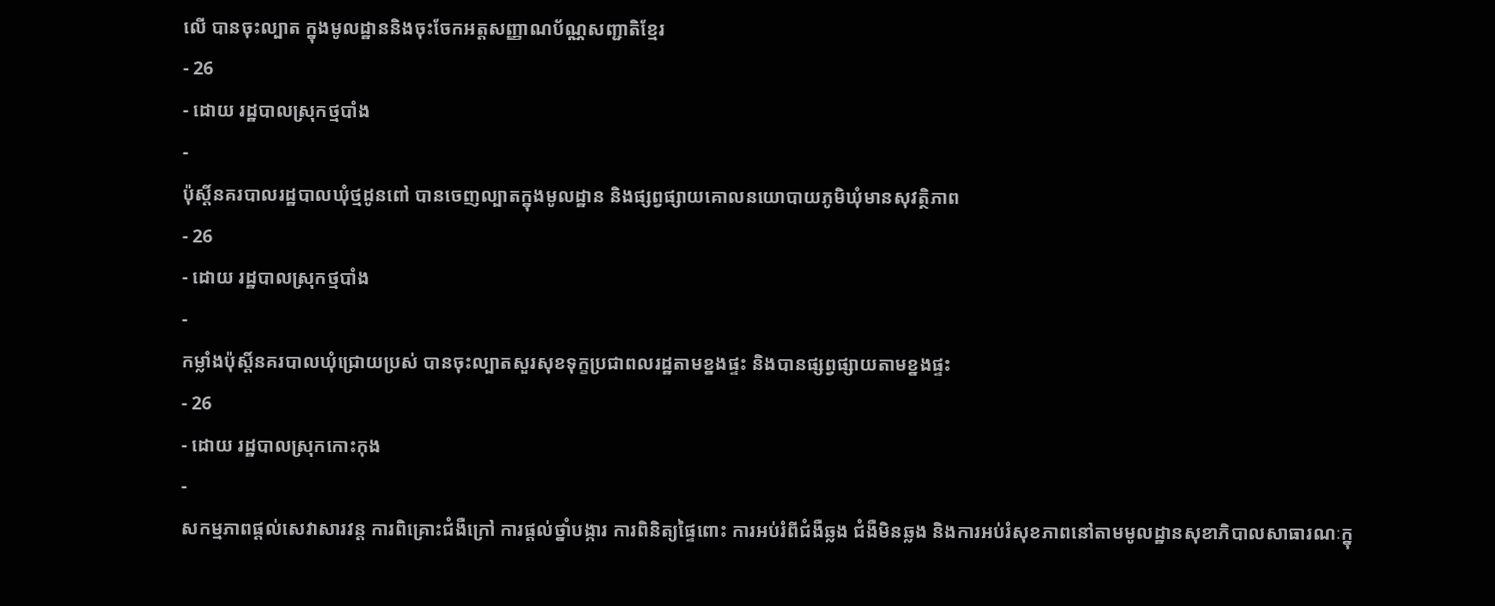លើ បានចុះល្បាត ក្នុងមូលដ្ឋាននិងចុះចែកអត្តសញ្ញាណប័ណ្ណសញ្ជាតិខ្មែរ
- 26
- ដោយ រដ្ឋបាលស្រុកថ្មបាំង
-
ប៉ុស្តិ៍នគរបាលរដ្ឋបាលឃុំថ្មដូនពៅ បានចេញល្បាតក្នុងមូលដ្ឋាន និងផ្សព្វផ្សាយគោលនយោបាយភូមិឃុំមានសុវត្ថិភាព
- 26
- ដោយ រដ្ឋបាលស្រុកថ្មបាំង
-
កម្លាំងប៉ុស្តិ៍នគរបាលឃុំជ្រោយប្រស់ បានចុះល្បាតសួរសុខទុក្ខប្រជាពលរដ្ឋតាមខ្នងផ្ទះ និងបានផ្សព្វផ្សាយតាមខ្នងផ្ទះ
- 26
- ដោយ រដ្ឋបាលស្រុកកោះកុង
-
សកម្មភាពផ្ដល់សេវាសារវន្ត ការពិគ្រោះជំងឺក្រៅ ការផ្ដល់ថ្នាំបង្ការ ការពិនិត្យផ្ទៃពោះ ការអប់រំពីជំងឺឆ្លង ជំងឺមិនឆ្លង និងការអប់រំសុខភាពនៅតាមមូលដ្ឋានសុខាភិបាលសាធារណៈក្នុ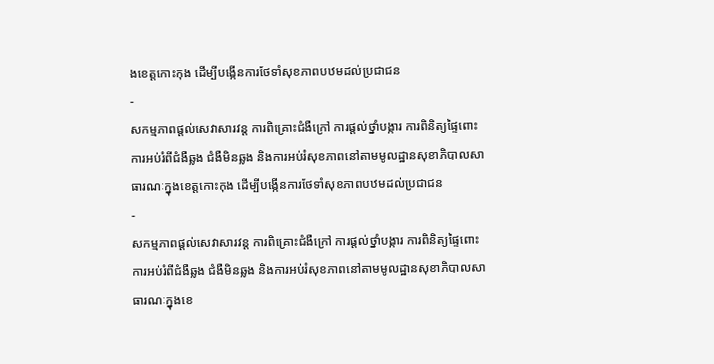ងខេត្តកោះកុង ដើម្បីបង្កើនការថែទាំសុខភាពបឋមដល់ប្រជាជន
-
សកម្មភាពផ្ដល់សេវាសារវន្ត ការពិគ្រោះជំងឺក្រៅ ការផ្ដល់ថ្នាំបង្ការ ការពិនិត្យផ្ទៃពោះ ការអប់រំពីជំងឺឆ្លង ជំងឺមិនឆ្លង និងការអប់រំសុខភាពនៅតាមមូលដ្ឋានសុខាភិបាលសាធារណៈក្នុងខេត្តកោះកុង ដើម្បីបង្កើនការថែទាំសុខភាពបឋមដល់ប្រជាជន
-
សកម្មភាពផ្ដល់សេវាសារវន្ត ការពិគ្រោះជំងឺក្រៅ ការផ្ដល់ថ្នាំបង្ការ ការពិនិត្យផ្ទៃពោះ ការអប់រំពីជំងឺឆ្លង ជំងឺមិនឆ្លង និងការអប់រំសុខភាពនៅតាមមូលដ្ឋានសុខាភិបាលសាធារណៈក្នុងខេ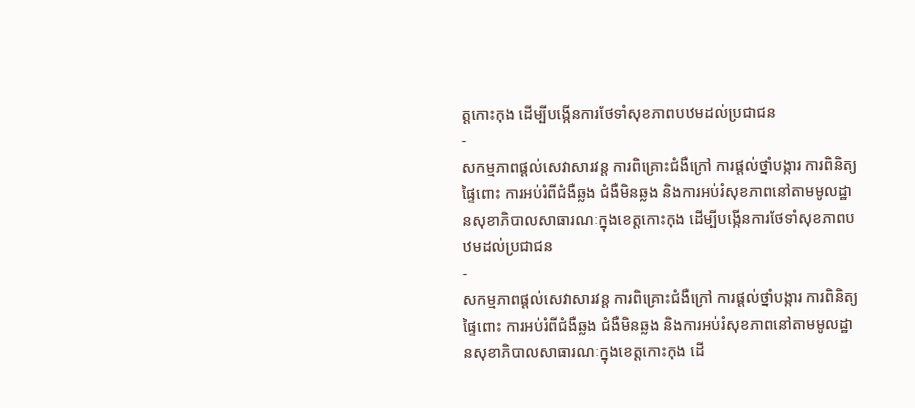ត្តកោះកុង ដើម្បីបង្កើនការថែទាំសុខភាពបឋមដល់ប្រជាជន
-
សកម្មភាពផ្ដល់សេវាសារវន្ត ការពិគ្រោះជំងឺក្រៅ ការផ្ដល់ថ្នាំបង្ការ ការពិនិត្យផ្ទៃពោះ ការអប់រំពីជំងឺឆ្លង ជំងឺមិនឆ្លង និងការអប់រំសុខភាពនៅតាមមូលដ្ឋានសុខាភិបាលសាធារណៈក្នុងខេត្តកោះកុង ដើម្បីបង្កើនការថែទាំសុខភាពបឋមដល់ប្រជាជន
-
សកម្មភាពផ្ដល់សេវាសារវន្ត ការពិគ្រោះជំងឺក្រៅ ការផ្ដល់ថ្នាំបង្ការ ការពិនិត្យផ្ទៃពោះ ការអប់រំពីជំងឺឆ្លង ជំងឺមិនឆ្លង និងការអប់រំសុខភាពនៅតាមមូលដ្ឋានសុខាភិបាលសាធារណៈក្នុងខេត្តកោះកុង ដើ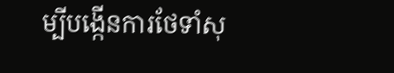ម្បីបង្កើនការថែទាំសុ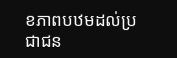ខភាពបឋមដល់ប្រជាជន